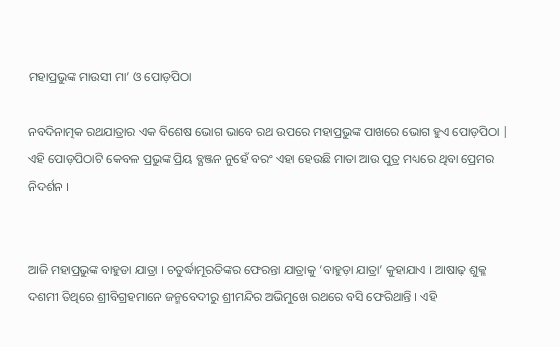ମହାପ୍ରଭୁଙ୍କ ମାଉସୀ ମା’ ଓ ପୋଡ଼ପିଠା

ନବଦିନାତ୍ମକ ରଥଯାତ୍ରାର ଏକ ବିଶେଷ ଭୋଗ ଭାବେ ରଥ ଉପରେ ମହାପ୍ରଭୁଙ୍କ ପାଖରେ ଭୋଗ ହୁଏ ପୋଡ଼ପିଠା | ଏହି ପୋଡ଼ପିଠାଟି କେବଳ ପ୍ରଭୁଙ୍କ ପ୍ରିୟ ବ୍ଯଞ୍ଜନ ନୁହେଁ ବରଂ ଏହା ହେଉଛି ମାତା ଆଉ ପୁତ୍ର ମଧ୍ୟରେ ଥିବା ପ୍ରେମର ନିଦର୍ଶନ ।


ଆଜି ମହାପ୍ରଭୁଙ୍କ ବାହୁଡା ଯାତ୍ରା । ଚତୁର୍ଦ୍ଧାମୂରତିଙ୍କର ଫେରନ୍ତା ଯାତ୍ରାକୁ ‘ବାହୁଡ଼ା ଯାତ୍ରା’ କୁହାଯାଏ । ଆଷାଢ଼ ଶୁକ୍ଳ ଦଶମୀ ତିଥିରେ ଶ୍ରୀବିଗ୍ରହମାନେ ଜନ୍ମବେଦୀରୁ ଶ୍ରୀମନ୍ଦିର ଅଭିମୁଖେ ରଥରେ ବସି ଫେରିଥାନ୍ତି । ଏହି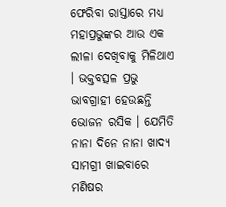ଫେରିବା ରାସ୍ତାରେ ମଧ୍ୟ ମହାପ୍ରଭୁଙ୍କର ଆଉ ଏକ ଲୀଳା ଦେଖିବାକୁ ମିଳିଥାଏ । ଭକ୍ତବତ୍ସଳ ପ୍ରଭୁ ଭାବଗ୍ରାହୀ ହେଉଛନ୍ତି ଭୋଜନ ରସିକ । ଯେମିତି ନାନା ଦିନେ ନାନା ଖାଦ୍ୟ ସାମଗ୍ରୀ ଖାଇବାରେ ମଣିଷର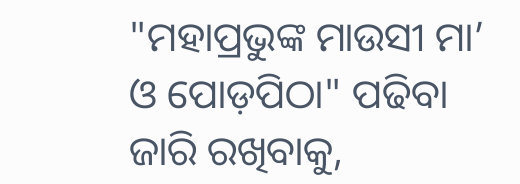"ମହାପ୍ରଭୁଙ୍କ ମାଉସୀ ମା’ ଓ ପୋଡ଼ପିଠା" ପଢିବା ଜାରି ରଖିବାକୁ,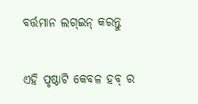ବର୍ତ୍ତମାନ ଲଗ୍ଇନ୍ କରନ୍ତୁ

ଏହି ପୃଷ୍ଠାଟି କେବଳ ହବ୍ ର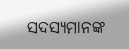ସଦସ୍ୟମାନଙ୍କ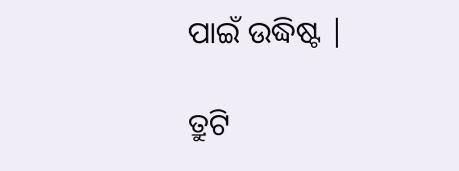ପାଇଁ ଉଦ୍ଧିଷ୍ଟ |

ତ୍ରୁଟି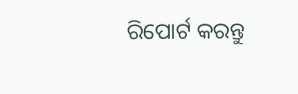ରିପୋର୍ଟ କରନ୍ତୁ